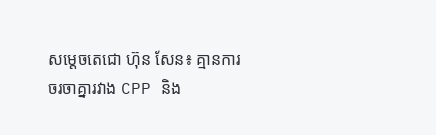សម្តេចតេជោ ហ៊ុន សែន៖ គ្មានការចរចាគ្នារវាង CPP និង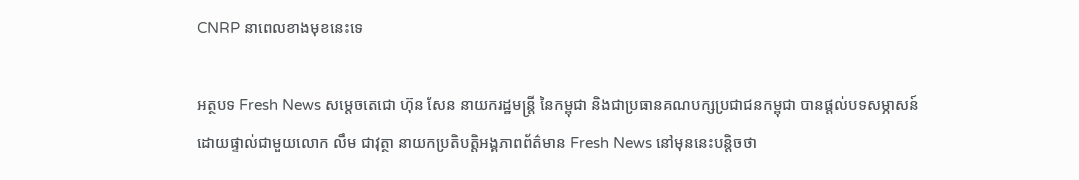CNRP នាពេលខាងមុខនេះទេ

អត្ថបទ Fresh News សម្តេចតេជោ ហ៊ុន សែន នាយករដ្ឋមន្រ្តី នៃកម្ពុជា និងជាប្រធានគណបក្សប្រជាជនកម្ពុជា បានផ្តល់បទសម្ភាសន៍ដោយផ្ទាល់ជាមួយលោក លឹម ជាវុត្ថា នាយកប្រតិបត្តិអង្គភាពព័ត៌មាន Fresh News នៅមុននេះបន្តិចថា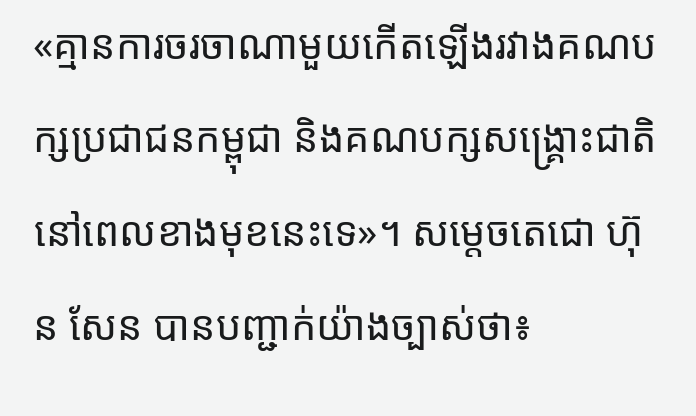«គ្មានការចរចាណាមួយកើតឡើងរវាងគណបក្សប្រជាជនកម្ពុជា និងគណបក្សសង្គ្រោះជាតិ នៅពេលខាងមុខនេះទេ»។ សម្តេចតេជោ ហ៊ុន សែន បានបញ្ជាក់យ៉ាងច្បាស់ថា៖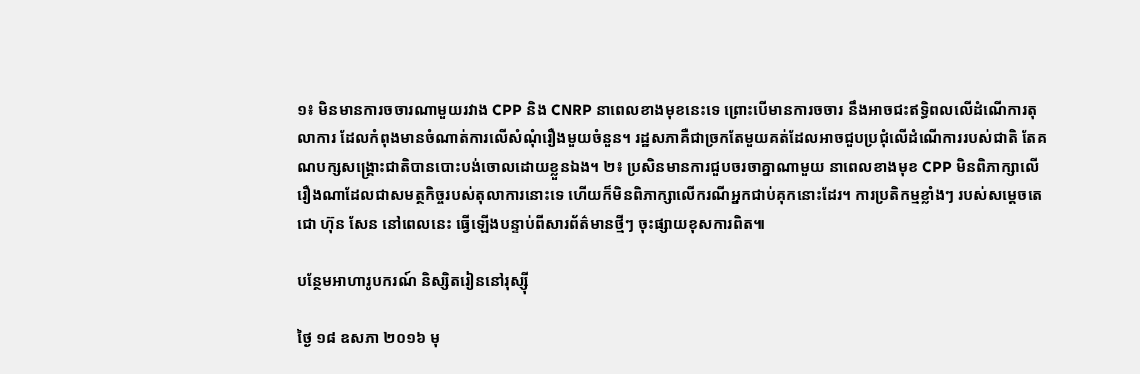១៖ មិនមានការចចារណាមួយរវាង CPP និង CNRP នាពេលខាងមុខនេះទេ ព្រោះបើមានការចចារ នឹងអាចជះឥទ្ធិពលលើដំណើការតុលាការ ដែលកំពុងមានចំណាត់ការលើសំណុំរឿងមួយចំនួន។ រដ្ឋសភាគឺជាច្រកតែមួយគត់ដែលអាចជួបប្រជុំលើដំណើការរបស់ជាតិ តែគណបក្សសង្គ្រោះជាតិបានបោះបង់ចោលដោយខ្លួនឯង។ ២៖ ប្រសិនមានការជួបចរចាគ្នាណាមួយ នាពេលខាងមុខ CPP មិនពិភាក្សាលើរឿងណាដែលជាសមត្ថកិច្ចរបស់តុលាការនោះទេ ហើយក៏មិនពិភាក្សាលើករណីអ្នកជាប់គុកនោះដែរ។ ការប្រតិកម្មខ្លាំងៗ របស់សម្តេចតេជោ ហ៊ុន សែន នៅពេលនេះ ធ្វើឡើងបន្ទាប់ពីសារព័ត៌មានថ្មីៗ ចុះផ្សាយខុសការពិត៕

បន្ថែមអាហារូបករណ៍ និស្សិតរៀននៅរុស្ស៊ី

ថ្ងៃ ១៨ ឧសភា ២០១៦ មុ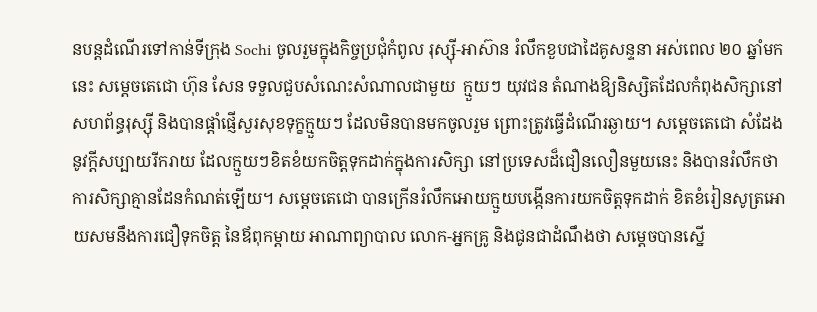នបន្តដំណើរទៅកាន់ទីក្រុង Sochi ចូលរួមក្នុងកិច្ចប្រជុំកំពូល រុស្ស៊ី-អាស៊ាន រំលឹកខួបជាដៃគូសន្ទនា អស់ពេល ២០ ឆ្នាំមកនេះ សម្តេចតេជោ ហ៊ុន សែន ទទួលជួបសំណេះសំណាលជាមួយ  ក្មួយៗ យុវជន តំណាងឱ្យនិស្សិតដែលកំពុងសិក្សានៅសហព័ន្ធរុស្ស៊ី និងបានផ្តាំផ្ញើសួរសុខទុក្ខក្មួយៗ ដែលមិនបានមកចូលរួម ព្រោះត្រូវធ្វើដំណើរឆ្ងាយ។ សម្តេចតេជោ សំដែងនូវក្តីសប្បាយរីករាយ ដែលក្មួយៗខិតខំយកចិត្តទុកដាក់ក្នុងការសិក្សា នៅប្រទេសដ៏ជឿនលឿនមួយនេះ និងបានរំលឹកថាការសិក្សាគ្មានដែនកំណត់ឡើយ។ សម្តេចតេជោ បានក្រើនរំលឹកអោយក្មួយបង្កើនការយកចិត្តទុកដាក់ ខិតខំរៀនសូត្រអោយសមនឹងការជឿទុកចិត្ត នៃឪពុកម្តាយ អាណាព្យាបាល លោក-អ្នកគ្រូ និងជូនជាដំណឹងថា សម្តេចបានស្នើ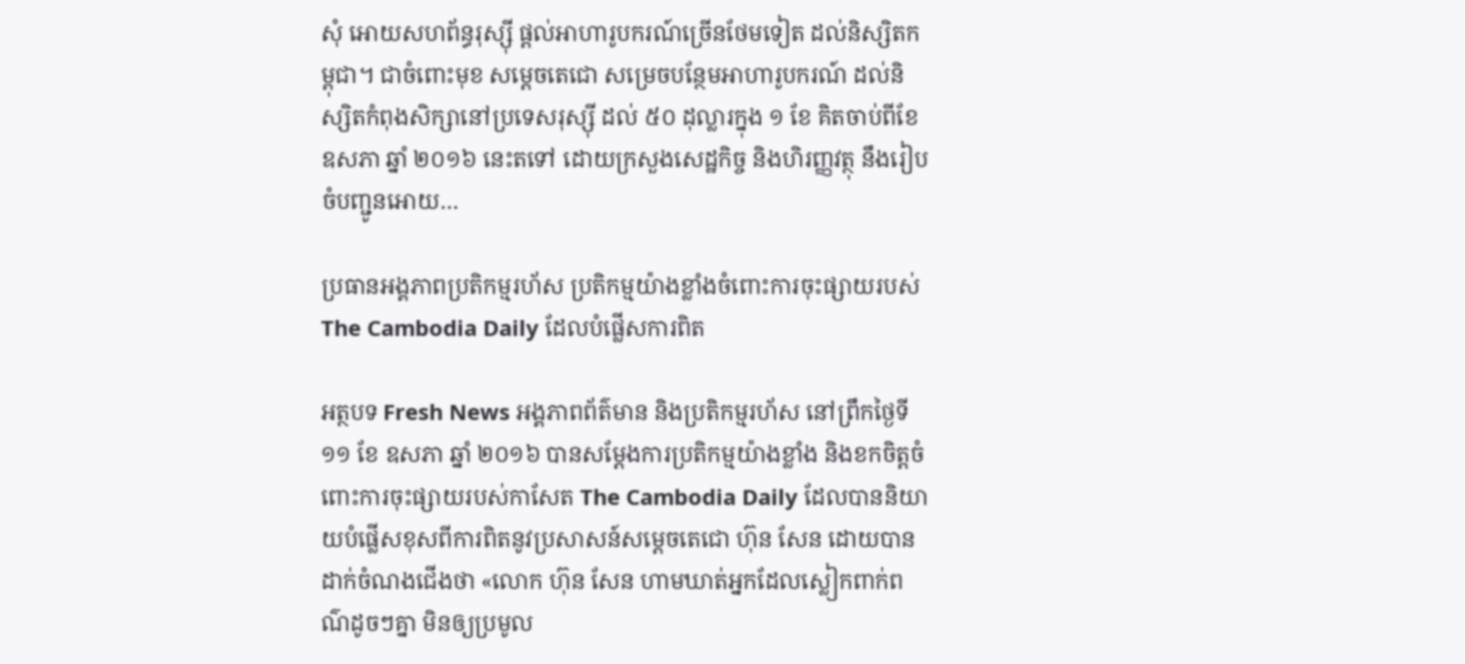សុំ អោយសហព័ន្ធរុស្ស៊ី ផ្តល់អាហារូបករណ៍ច្រើនថែមទៀត ដល់និស្សិតកម្ពុជា។ ជាចំពោះមុខ សម្តេចតេជោ សម្រេចបន្ថែមអាហារូបករណ៍ ដល់និស្សិតកំពុងសិក្សានៅប្រទេសរុស្ស៊ី ដល់ ៥០ ដុល្លារក្នុង ១ ខែ គិតចាប់ពីខែ ឧសភា ឆ្នាំ ២០១៦ នេះតទៅ ដោយក្រសួងសេដ្ឋកិច្ច និងហិរញ្ញវត្ថុ នឹងរៀបចំបញ្ជូនអោយ…

ប្រធានអង្គភាពប្រតិកម្មរហ័ស ប្រតិកម្មយ៉ាងខ្លាំងចំពោះការចុះផ្សាយរបស់ The Cambodia Daily ដែលបំផ្លើសការពិត

អត្ថបទ Fresh News អង្គភាពព័ត៌មាន និងប្រតិកម្មរហ័ស នៅព្រឹកថ្ងៃទី ១១ ខែ ឧសភា ឆ្នាំ ២០១៦ បានសម្តែងការប្រតិកម្មយ៉ាងខ្លាំង និងខកចិត្តចំពោះការចុះផ្សាយរបស់កាសែត The Cambodia Daily ដែលបាននិយាយបំផ្លើសខុសពីការពិតនូវប្រសាសន៍សម្តេចតេជោ ហ៊ុន សែន ដោយបានដាក់ចំណងជើងថា «លោក ហ៊ុន សែន ហាមឃាត់អ្នកដែលស្លៀកពាក់ពណ៌ដូចៗគ្នា មិនឲ្យប្រមូល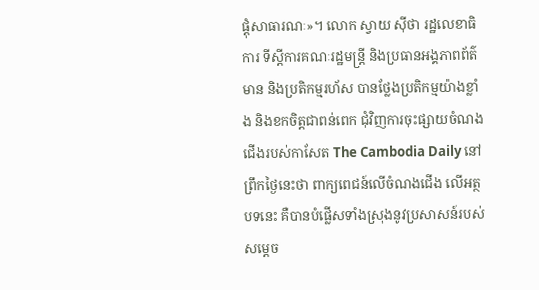ផ្តុំសាធារណៈ»។ លោក ស្វាយ ស៊ីថា រដ្ឋលេខាធិការ ទីស្តីការគណៈរដ្ឋមន្រ្តី និងប្រធានអង្គភាពព័ត៌មាន និងប្រតិកម្មរហ័ស បានថ្លែងប្រតិកម្មយ៉ាងខ្លាំង និងខកចិត្តជាពន់ពេក ជុំវិញការចុះផ្សាយចំណងជើងរបស់កាសែត The Cambodia Daily នៅព្រឹកថ្ងៃនេះថា ពាក្យពេជន៍លើចំណងជើង លើអត្ថបទនេះ គឺបានបំផ្លើសទាំងស្រុងនូវប្រសាសន៍របស់សម្តេច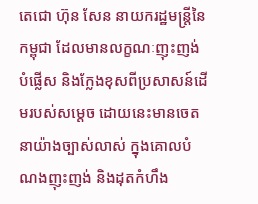តេជោ ហ៊ុន សែន នាយករដ្ឋមន្រ្តីនៃកម្ពុជា ដែលមានលក្ខណៈញុះញង់ បំផ្លើស និងក្លែងខុសពីប្រសាសន៍ដើមរបស់សម្តេច ដោយនេះមានចេតនាយ៉ាងច្បាស់លាស់ ក្នុងគោលបំណងញុះញង់ និងដុតកំហឹង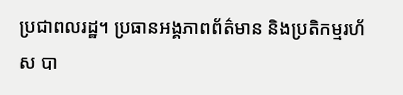ប្រជាពលរដ្ឋ។ ប្រធានអង្គភាពព័ត៌មាន និងប្រតិកម្មរហ័ស បា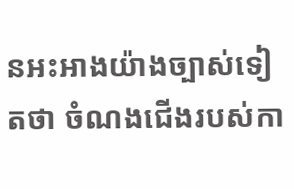នអះអាងយ៉ាងច្បាស់ទៀតថា ចំណងជើងរបស់កា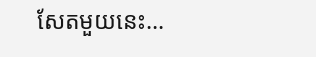សែតមួយនេះ…